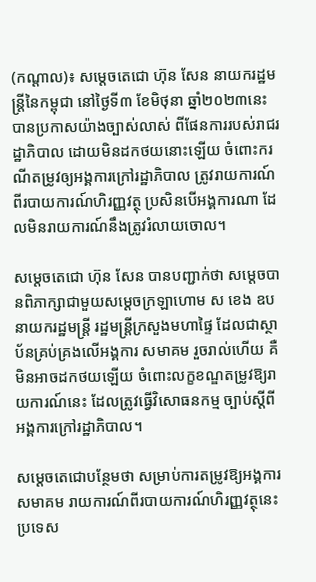(កណ្តាល)៖ សម្តេចតេជោ ហ៊ុន សែន នាយករដ្ឋមន្ត្រីនៃកម្ពុជា នៅថ្ងៃទី៣ ខែមិថុនា ឆ្នាំ២០២៣នេះ បានប្រកាសយ៉ាងច្បាស់លាស់ ពីផែនការរបស់រាជរដ្ឋាភិបាល ដោយមិនដកថយនោះឡើយ ចំពោះករណីតម្រូវឲ្យអង្គការក្រៅរដ្ឋាភិបាល ត្រូវរាយការណ៍ពីរបាយការណ៍ហិរញ្ញវត្ថុ ប្រសិនបើអង្គការណា ដែលមិនរាយការណ៍នឹងត្រូវរំលាយចោល។

សម្តេចតេជោ ហ៊ុន សែន បានបញ្ជាក់ថា សម្តេចបានពិភាក្សាជាមួយសម្តេចក្រឡាហោម ស ខេង ឧបនាយករដ្ឋមន្ត្រី រដ្ឋមន្ត្រីក្រសួងមហាផ្ទៃ ដែលជាស្ថាប័នគ្រប់គ្រងលើអង្គការ សមាគម រួចរាល់ហើយ គឺមិនអាចដកថយឡើយ ចំពោះលក្ខខណ្ឌតម្រូវឱ្យរាយការណ៍នេះ ដែលត្រូវធ្វើវិសោធនកម្ម ច្បាប់ស្តីពីអង្គការក្រៅរដ្ឋាភិបាល។

សម្តេចតេជោបន្ថែមថា សម្រាប់ការតម្រូវឱ្យអង្គការ សមាគម រាយការណ៍ពីរបាយការណ៍ហិរញ្ញវត្ថុនេះ ប្រទេស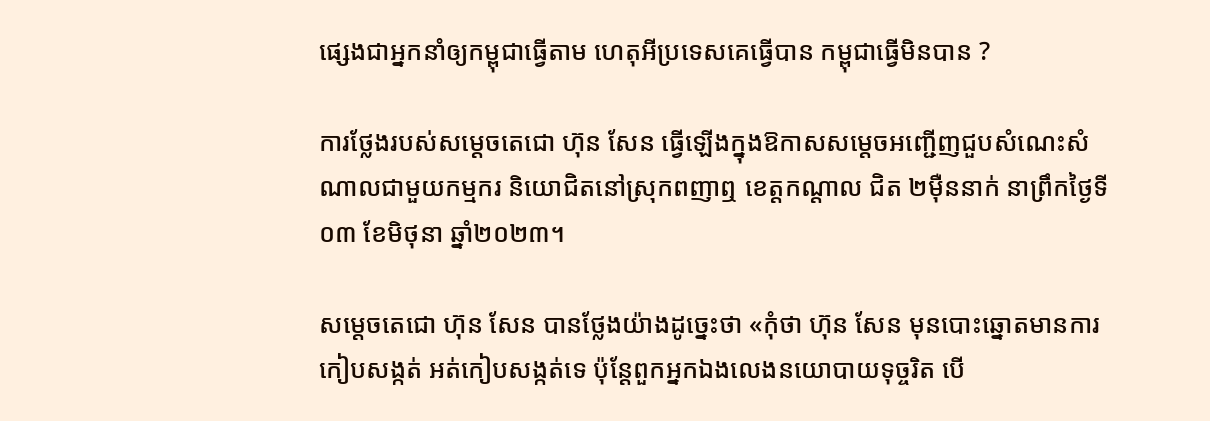ផ្សេងជាអ្នកនាំឲ្យកម្ពុជាធ្វើតាម ហេតុអីប្រទេសគេធ្វើបាន កម្ពុជាធ្វើមិនបាន ?

ការថ្លែងរបស់សម្តេចតេជោ ហ៊ុន សែន ធ្វើឡើងក្នុងឱកាសសម្តេចអញ្ជើញជួបសំណេះសំណាលជាមួយកម្មករ និយោជិតនៅស្រុកពញាឮ ខេត្តកណ្តាល ជិត ២ម៉ឺននាក់ នាព្រឹកថ្ងៃទី០៣ ខែមិថុនា ឆ្នាំ២០២៣។

សម្តេចតេជោ ហ៊ុន សែន បានថ្លែងយ៉ាងដូច្នេះថា «កុំថា ហ៊ុន សែន មុនបោះឆ្នោតមានការកៀបសង្កត់ អត់កៀបសង្កត់ទេ ប៉ុន្តែពួកអ្នកឯងលេងនយោបាយទុច្ចរិត បើ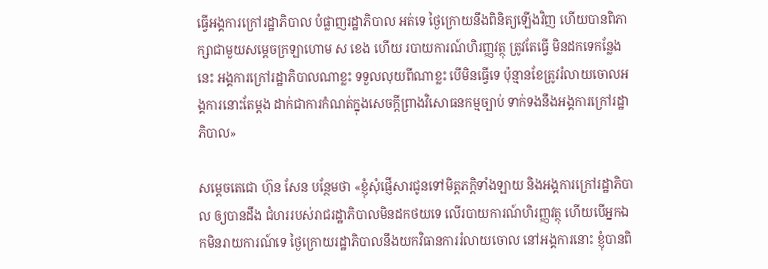ធ្វើអង្គការក្រៅរដ្ឋាភិបាល បំផ្លាញរដ្ឋាភិបាល អត់ទេ ថ្ងៃក្រោយនឹងពិនិត្យឡើងវិញ ហើយបានពិភាក្សាជាមួយសម្តេចក្រឡាហោម ស ខេង ហើយ របាយការណ៍ហិរញ្ញវត្ថុ ត្រូវតែធ្វើ មិនដកទេកន្លែងនេះ អង្គការក្រៅរដ្ឋាភិបាលណាខ្លះ ទទួលលុយពីណាខ្លះ បើមិនធ្វើទេ ប៉ុន្មានខែត្រូវរំលាយចោលអង្គការនោះតែម្តង ដាក់ជាការកំណត់ក្នុងសេចក្តីព្រាងវិសោធនកម្មច្បាប់ ទាក់ទងនឹងអង្គការក្រៅរដ្ឋាភិបាល»

សម្តេចតេជោ ហ៊ុន សែន បន្ថែមថា «ខ្ញុំសុំផ្ញើសារជូនទៅមិត្តភក្តិទាំងឡាយ និងអង្គការក្រៅរដ្ឋាភិបាល ឲ្យបានដឹង ជំហររបស់រាជរដ្ឋាភិបាលមិនដកថយទេ លើរបាយការណ៍ហិរញ្ញវត្ថុ ហើយបើអ្នកឯកមិនរាយការណ៍ទេ ថ្ងៃក្រោយរដ្ឋាភិបាលនឹងយកវិធានការរំលាយចោល នៅអង្គការនោះ ខ្ញុំបានពិ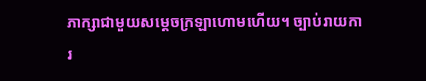ភាក្សាជាមួយសម្តេចក្រឡាហោមហើយ។ ច្បាប់រាយការ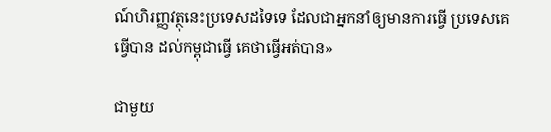ណ៍ហិរញ្ញវត្ថុនេះប្រទេសដទៃទេ ដែលជាអ្នកនាំឲ្យមានការធ្វើ ប្រទេសគេធ្វើបាន ដល់កម្ពុជាធ្វើ គេថាធ្វើអត់បាន»

ជាមួយ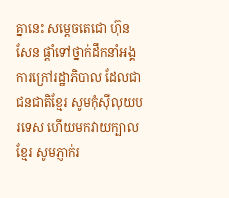គ្នានេះ សម្តេចតេជោ ហ៊ុន សែន ផ្តាំទៅថ្នាក់ដឹកនាំអង្គការក្រៅរដ្ឋាភិបាល ដែលជាជនជាតិខ្មែរ សូមកុំស៊ីលុយបរទេស ហើយមកវាយក្បាលខ្មែរ សូមភ្ញាក់រ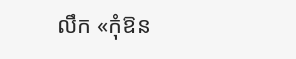លឹក «កុំឱន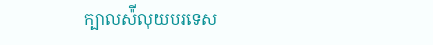ក្បាលស៉ីលុយបរទេស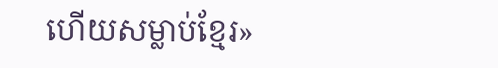ហើយសម្លាប់ខ្មែរ»